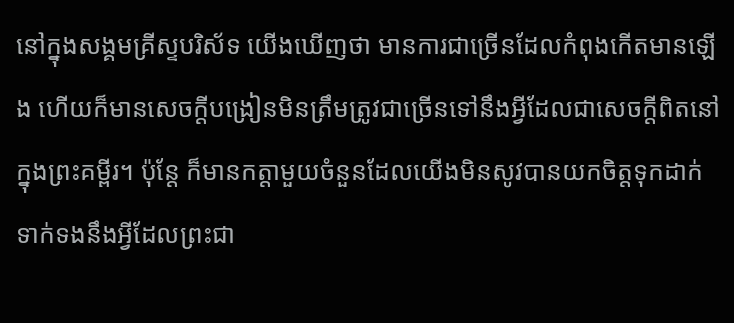នៅក្នុងសង្គមគ្រីស្ទបរិស័ទ យើងឃើញថា មានការជាច្រើនដែលកំពុងកើតមានឡើង ហើយក៏មានសេចក្តីបង្រៀនមិនត្រឹមត្រូវជាច្រើនទៅនឹងអ្វីដែលជាសេចក្តីពិតនៅក្នុងព្រះគម្ពីរ។ ប៉ុន្តែ ក៏មានកត្តាមួយចំនួនដែលយើងមិនសូវបានយកចិត្តទុកដាក់ ទាក់ទងនឹងអ្វីដែលព្រះជា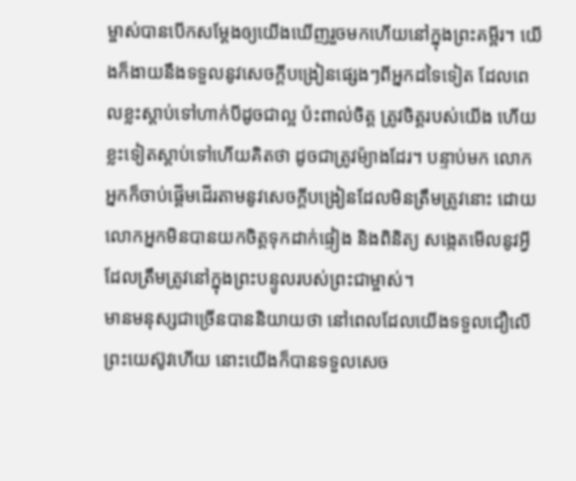ម្ចាស់បានបើកសម្ដែងឲ្យយើងឃើញរួចមកហើយនៅក្នុងព្រះគម្ពីរ។ យើងក៏ងាយនឹងទទួលនូវសេចក្តីបង្រៀនផ្សេងៗពីអ្នកដទៃទៀត ដែលពេលខ្លះស្តាប់ទៅហាក់បីដូចជាល្អ ប៉ះពាល់ចិត្ត ត្រូវចិត្តរបស់យើង ហើយខ្លះទៀតស្តាប់ទៅហើយគិតថា ដូចជាត្រូវម៉្យាងដែរ។ បន្ទាប់មក លោកអ្នកក៏ចាប់ផ្តើមដើរតាមនូវសេចក្តីបង្រៀនដែលមិនត្រឹមត្រូវនោះ ដោយលោកអ្នកមិនបានយកចិត្តទុកដាក់ផ្ទៀង និងពិនិត្យ សង្កេតមើលនូវអ្វីដែលត្រឹមត្រូវនៅក្នុងព្រះបន្ទូលរបស់ព្រះជាម្ចាស់។
មានមនុស្សជាច្រើនបាននិយាយថា នៅពេលដែលយើងទទួលជឿលើព្រះយេស៊ូវហើយ នោះយើងក៏បានទទួលសេច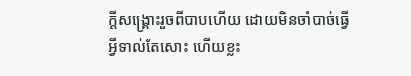ក្តីសង្គ្រោះរួចពីបាបហើយ ដោយមិនចាំបាច់ធ្វើអ្វីទាល់តែសោះ ហើយខ្លះ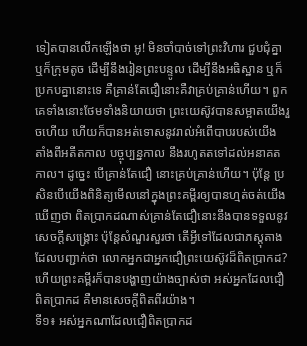ទៀតបានលើកឡើងថា អូ! មិនចាំបាច់ទៅព្រះវិហារ ជួបជុំគ្នា ឬក៏ក្រុមតូច ដើម្បីនឹងរៀនព្រះបន្ទូល ដើម្បីនឹងអធិស្ឋាន ឬក៏ប្រកបគ្នានោះទេ គឺគ្រាន់តែជឿនោះគឺវាគ្រប់គ្រាន់ហើយ។ ពួកគេទាំងនោះថែមទាំងនិយាយថា ព្រះយេស៊ូវបានសម្អាតយើងរួចហើយ ហើយក៏បានអត់ទោសនូវរាល់អំពើបាបរបស់យើង តាំងពីអតីតកាល បច្ចុប្បន្នកាល នឹងរហូតតទៅដល់អនាគតកាល។ ដូច្នេះ បើគ្រាន់តែជឿ នោះគ្រប់គ្រាន់ហើយ។ ប៉ុន្តែ ប្រសិនបើយើងពិនិត្យមើលនៅក្នុងព្រះគម្ពីរឲ្យបានហ្មត់ចត់យើងឃើញថា ពិតប្រាកដណាស់គ្រាន់តែជឿនោះនឹងបានទទួលនូវសេចក្តីសង្គ្រោះ ប៉ុន្តែសំណួរសួរថា តើអ្វីទៅដែលជាភស្តុតាងដែលបញ្ជាក់ថា លោកអ្នកជាអ្នកជឿព្រះយេស៊ូវដ៏ពិតប្រាកដ? ហើយព្រះគម្ពីរក៏បានបង្ហាញយ៉ាងច្បាស់ថា អស់អ្នកដែលជឿពិតប្រាកដ គឺមានសេចក្តីពិតពីរយ៉ាង។
ទី១៖ អស់អ្នកណាដែលជឿពិតប្រាកដ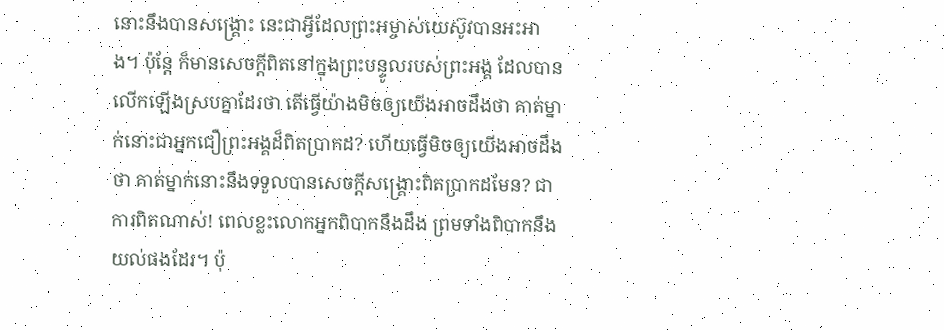នោះនឹងបានសង្គ្រោះ នេះជាអ្វីដែលព្រះអម្ចាស់យេស៊ូវបានអះអាង។ ប៉ុន្តែ ក៏មានសេចក្តីពិតនៅក្នុងព្រះបន្ទូលរបស់ព្រះអង្គ ដែលបានលើកឡើងស្របគ្នាដែរថា តើធ្វើយ៉ាងមិចឲ្យយើងអាចដឹងថា គាត់ម្នាក់នោះជាអ្នកជឿព្រះអង្គដ៏ពិតប្រាកដ? ហើយធ្វើមិចឲ្យយើងអាចដឹងថា គាត់ម្នាក់នោះនឹងទទួលបានសេចក្តីសង្គ្រោះពិតប្រាកដមែន? ជាការពិតណាស់! ពេលខ្លះលោកអ្នកពិបាកនឹងដឹង ព្រមទាំងពិបាកនឹងយល់ផងដែរ។ ប៉ុ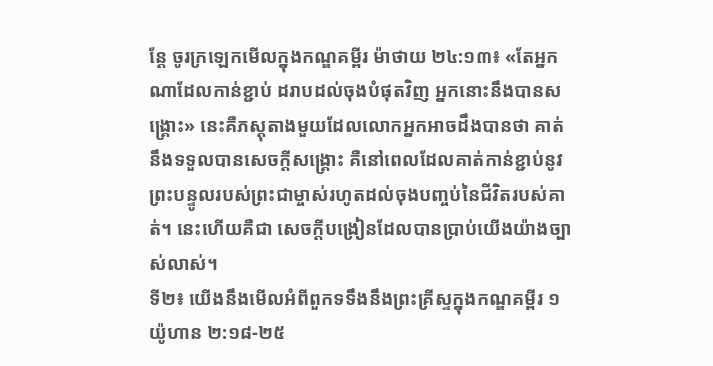ន្តែ ចូរក្រឡេកមើលក្នុងកណ្ឌគម្ពីរ ម៉ាថាយ ២៤:១៣៖ «តែអ្នកណាដែលកាន់ខ្ជាប់ ដរាបដល់ចុងបំផុតវិញ អ្នកនោះនឹងបានសង្គ្រោះ» នេះគឺភស្តុតាងមួយដែលលោកអ្នកអាចដឹងបានថា គាត់នឹងទទួលបានសេចក្ដីសង្គ្រោះ គឺនៅពេលដែលគាត់កាន់ខ្ជាប់នូវព្រះបន្ទូលរបស់ព្រះជាម្ចាស់រហូតដល់ចុងបញ្ចប់នៃជីវិតរបស់គាត់។ នេះហើយគឺជា សេចក្តីបង្រៀនដែលបានប្រាប់យើងយ៉ាងច្បាស់លាស់។
ទី២៖ យើងនឹងមើលអំពីពួកទទឹងនឹងព្រះគ្រីស្ទក្នុងកណ្ឌគម្ពីរ ១យ៉ូហាន ២:១៨-២៥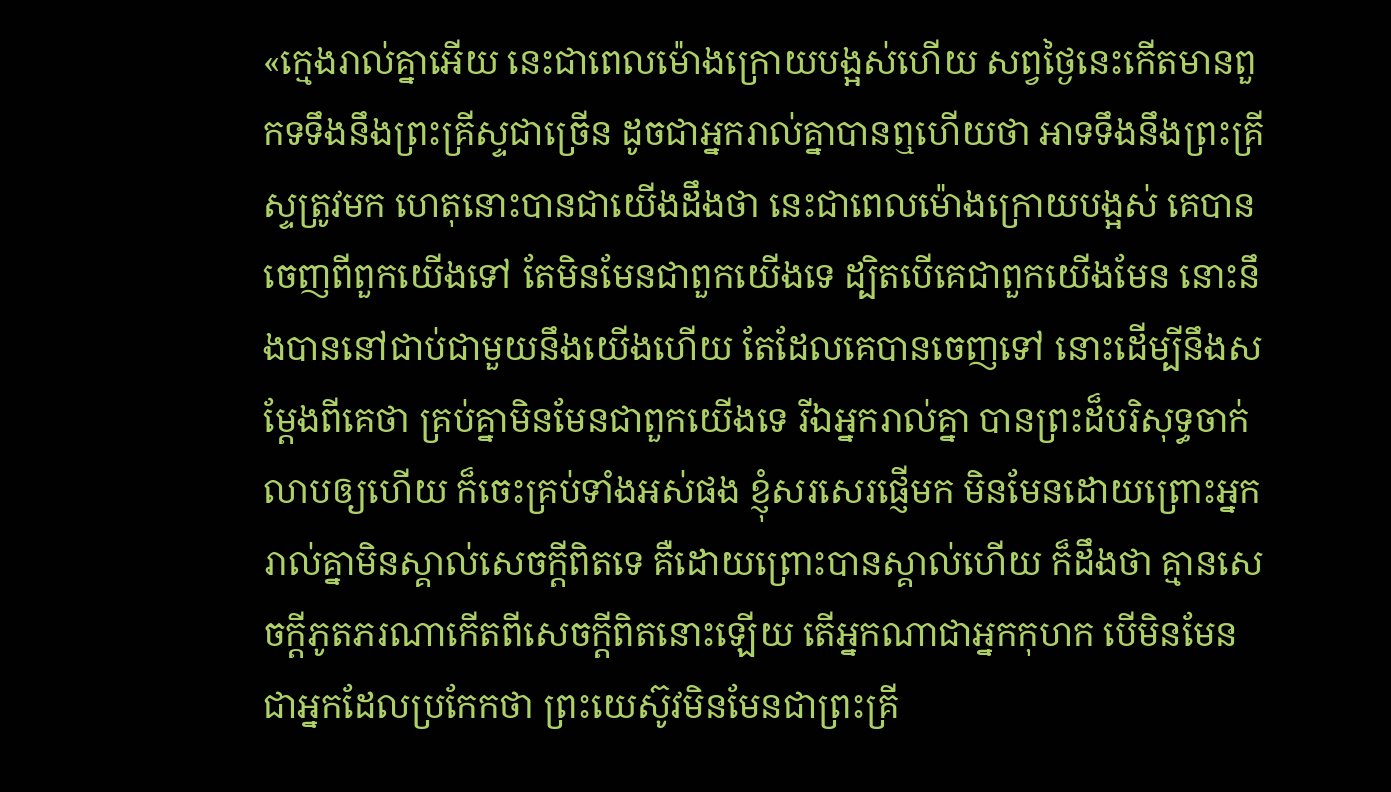«ក្មេងរាល់គ្នាអើយ នេះជាពេលម៉ោងក្រោយបង្អស់ហើយ សព្វថ្ងៃនេះកើតមានពួកទទឹងនឹងព្រះគ្រីស្ទជាច្រើន ដូចជាអ្នករាល់គ្នាបានឮហើយថា អាទទឹងនឹងព្រះគ្រីស្ទត្រូវមក ហេតុនោះបានជាយើងដឹងថា នេះជាពេលម៉ោងក្រោយបង្អស់ គេបានចេញពីពួកយើងទៅ តែមិនមែនជាពួកយើងទេ ដ្បិតបើគេជាពួកយើងមែន នោះនឹងបាននៅជាប់ជាមួយនឹងយើងហើយ តែដែលគេបានចេញទៅ នោះដើម្បីនឹងសម្ដែងពីគេថា គ្រប់គ្នាមិនមែនជាពួកយើងទេ រីឯអ្នករាល់គ្នា បានព្រះដ៏បរិសុទ្ធចាក់ លាបឲ្យហើយ ក៏ចេះគ្រប់ទាំងអស់ផង ខ្ញុំសរសេរផ្ញើមក មិនមែនដោយព្រោះអ្នករាល់គ្នាមិនស្គាល់សេចក្ដីពិតទេ គឺដោយព្រោះបានស្គាល់ហើយ ក៏ដឹងថា គ្មានសេចក្ដីភូតភរណាកើតពីសេចក្ដីពិតនោះឡើយ តើអ្នកណាជាអ្នកកុហក បើមិនមែនជាអ្នកដែលប្រកែកថា ព្រះយេស៊ូវមិនមែនជាព្រះគ្រី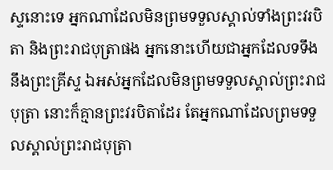ស្ទនោះទេ អ្នកណាដែលមិនព្រមទទួលស្គាល់ទាំងព្រះវរបិតា និងព្រះរាជបុត្រាផង អ្នកនោះហើយជាអ្នកដែលទទឹងនឹងព្រះគ្រីស្ទ ឯអស់អ្នកដែលមិនព្រមទទួលស្គាល់ព្រះរាជបុត្រា នោះក៏គ្មានព្រះវរបិតាដែរ តែអ្នកណាដែលព្រមទទួលស្គាល់ព្រះរាជបុត្រា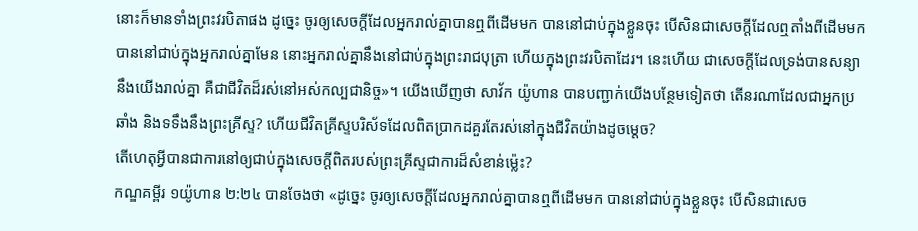នោះក៏មានទាំងព្រះវរបិតាផង ដូច្នេះ ចូរឲ្យសេចក្ដីដែលអ្នករាល់គ្នាបានឮពីដើមមក បាននៅជាប់ក្នុងខ្លួនចុះ បើសិនជាសេចក្ដីដែលឮតាំងពីដើមមក បាននៅជាប់ក្នុងអ្នករាល់គ្នាមែន នោះអ្នករាល់គ្នានឹងនៅជាប់ក្នុងព្រះរាជបុត្រា ហើយក្នុងព្រះវរបិតាដែរ។ នេះហើយ ជាសេចក្ដីដែលទ្រង់បានសន្យានឹងយើងរាល់គ្នា គឺជាជីវិតដ៏រស់នៅអស់កល្បជានិច្ច»។ យើងឃើញថា សាវ័ក យ៉ូហាន បានបញ្ជាក់យើងបន្ថែមទៀតថា តើនរណាដែលជាអ្នកប្រឆាំង និងទទឹងនឹងព្រះគ្រីស្ទ? ហើយជីវិតគ្រីស្ទបរិស័ទដែលពិតប្រាកដគួរតែរស់នៅក្នុងជីវិតយ៉ាងដូចម្តេច?
តើហេតុអ្វីបានជាការនៅឲ្យជាប់ក្នុងសេចក្តីពិតរបស់ព្រះគ្រីស្ទជាការដ៏សំខាន់ម្ល៉េះ?
កណ្ឌគម្ពីរ ១យ៉ូហាន ២:២៤ បានចែងថា «ដូច្នេះ ចូរឲ្យសេចក្ដីដែលអ្នករាល់គ្នាបានឮពីដើមមក បាននៅជាប់ក្នុងខ្លួនចុះ បើសិនជាសេច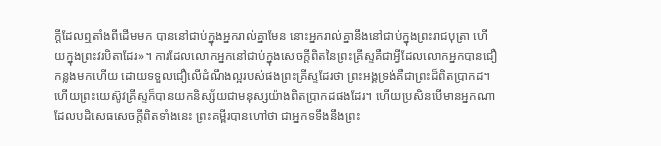ក្ដីដែលឮតាំងពីដើមមក បាននៅជាប់ក្នុងអ្នករាល់គ្នាមែន នោះអ្នករាល់គ្នានឹងនៅជាប់ក្នុងព្រះរាជបុត្រា ហើយក្នុងព្រះវរបិតាដែរ»។ ការដែលលោកអ្នកនៅជាប់ក្នុងសេចក្តីពិតនៃព្រះគ្រីស្ទគឺជាអ្វីដែលលោកអ្នកបានជឿកន្លងមកហើយ ដោយទទួលជឿលើដំណឹងល្អរបស់ផងព្រះគ្រីស្ទដែរថា ព្រះអង្គទ្រង់គឺជាព្រះដ៏ពិតប្រាកដ។ ហើយព្រះយេស៊ូវគ្រីស្ទក៏បានយកនិស្ស័យជាមនុស្សយ៉ាងពិតប្រាកដផងដែរ។ ហើយប្រសិនបើមានអ្នកណាដែលបដិសេធសេចក្តីពិតទាំងនេះ ព្រះគម្ពីរបានហៅថា ជាអ្នកទទឹងនឹងព្រះ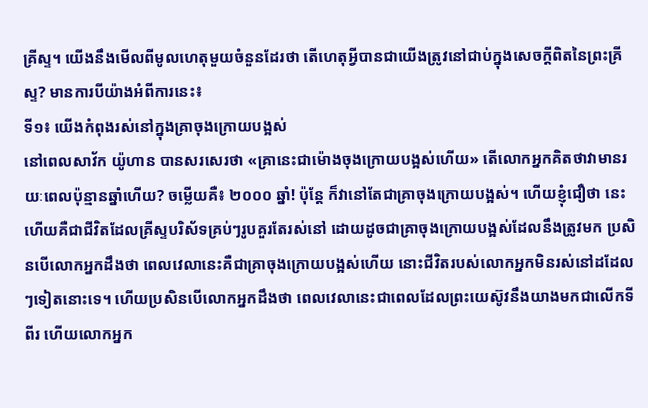គ្រីស្ទ។ យើងនឹងមើលពីមូលហេតុមួយចំនួនដែរថា តើហេតុអ្វីបានជាយើងត្រូវនៅជាប់ក្នុងសេចក្តីពិតនៃព្រះគ្រីស្ទ? មានការបីយ៉ាងអំពីការនេះ៖
ទី១៖ យើងកំពុងរស់នៅក្នុងគ្រាចុងក្រោយបង្អស់
នៅពេលសាវ័ក យ៉ូហាន បានសរសេរថា «គ្រានេះជាម៉ោងចុងក្រោយបង្អស់ហើយ» តើលោកអ្នកគិតថាវាមានរយៈពេលប៉ុន្មានឆ្នាំហើយ? ចម្លើយគឺ៖ ២០០០ ឆ្នាំ! ប៉ុន្តែ ក៏វានៅតែជាគ្រាចុងក្រោយបង្អស់។ ហើយខ្ញុំជឿថា នេះហើយគឺជាជីវិតដែលគ្រីស្ទបរិស័ទគ្រប់ៗរូបគួរតែរស់នៅ ដោយដូចជាគ្រាចុងក្រោយបង្អស់ដែលនឹងត្រូវមក ប្រសិនបើលោកអ្នកដឹងថា ពេលវេលានេះគឺជាគ្រាចុងក្រោយបង្អស់ហើយ នោះជីវិតរបស់លោកអ្នកមិនរស់នៅដដែលៗទៀតនោះទេ។ ហើយប្រសិនបើលោកអ្នកដឹងថា ពេលវេលានេះជាពេលដែលព្រះយេស៊ូវនឹងយាងមកជាលើកទីពីរ ហើយលោកអ្នក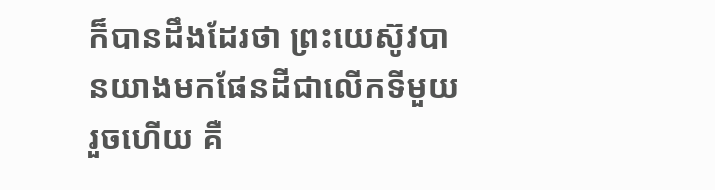ក៏បានដឹងដែរថា ព្រះយេស៊ូវបានយាងមកផែនដីជាលើកទីមួយរួចហើយ គឺ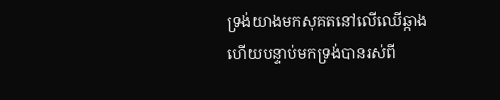ទ្រង់យាងមកសុគតនៅលើឈើឆ្កាង ហើយបន្ទាប់មកទ្រង់បានរស់ពី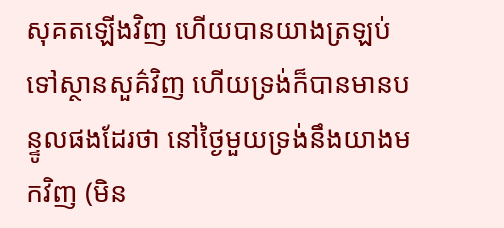សុគតឡើងវិញ ហើយបានយាងត្រឡប់ទៅស្ថានសួគ៌វិញ ហើយទ្រង់ក៏បានមានបន្ទូលផងដែរថា នៅថ្ងៃមួយទ្រង់នឹងយាងមកវិញ (មិន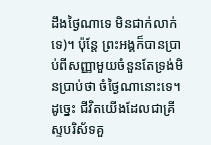ដឹងថ្ងៃណាទេ មិនជាក់លាក់ទេ)។ ប៉ុន្តែ ព្រះអង្គក៏បានប្រាប់ពីសញ្ញាមួយចំនួនតែទ្រង់មិនប្រាប់ថា ចំថ្ងៃណានោះទេ។
ដូច្នេះ ជីវិតយើងដែលជាគ្រីស្ទបរិស័ទគួ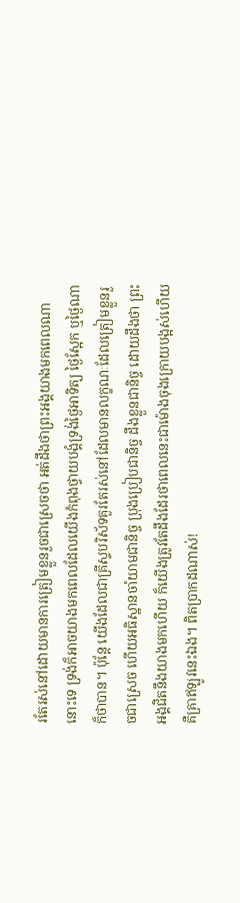រតែរស់នៅដោយមានការត្រៀមខ្លួនរួចជាស្រេចថា អត់ដឹងថាព្រះអង្គយាងមកពេលណានោះទេ ទ្រង់ក៏អាចយាងមកពេលដែលយើងកំពុងថ្វាយបង្គំទ្រង់ថ្ងៃអាទិត្យ ថ្ងៃស្អែក ឬថ្ងៃណាក៏ថាបាន។ ប៉ុន្តែ យើងដែលជាគ្រីស្ទបរិស័ទគួរតែរស់នៅដែលមានលក្ខណៈដែលត្រៀមខ្លួនរួចជាស្រេច ហើយអធិស្ឋានចាំយាមជានិច្ច ប្រុងប្រៀបជានិច្ច ដឹងខ្លួនជានិច្ច ដោយដឹងថា ព្រះអង្គជិតនឹងយាងមកហើយ ក៏យើងត្រូវតែដឹងដែរថាពេលនេះជាម៉ោងចុងក្រោយបង្អស់ហើយគឺគ្រាឥឡូវនេះឯង។ ពិតប្រាកដណាស់!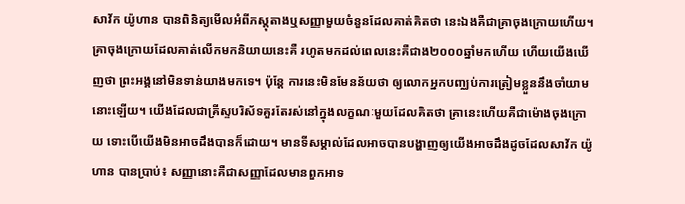សាវ័ក យ៉ូហាន បានពិនិត្យមើលអំពីភស្តុតាងឬសញ្ញាមួយចំនួនដែលគាត់គិតថា នេះឯងគឺជាគ្រាចុងក្រោយហើយ។ គ្រាចុងក្រោយដែលគាត់លើកមកនិយាយនេះគឺ រហូតមកដល់ពេលនេះគឺជាង២០០០ឆ្នាំមកហើយ ហើយយើងឃើញថា ព្រះអង្គនៅមិនទាន់យាងមកទេ។ ប៉ុន្តែ ការនេះមិនមែនន័យថា ឲ្យលោកអ្នកបញ្ឈប់ការត្រៀមខ្លួននឹងចាំយាមនោះឡើយ។ យើងដែលជាគ្រីស្ទបរិស័ទគួរតែរស់នៅក្នុងលក្ខណៈមួយដែលគិតថា គ្រានេះហើយគឺជាម៉ោងចុងក្រោយ ទោះបើយើងមិនអាចដឹងបានក៏ដោយ។ មានទីសម្គាល់ដែលអាចបានបង្ហាញឲ្យយើងអាចដឹងដូចដែលសាវ័ក យ៉ូហាន បានប្រាប់៖ សញ្ញានោះគឺជាសញ្ញាដែលមានពួកអាទ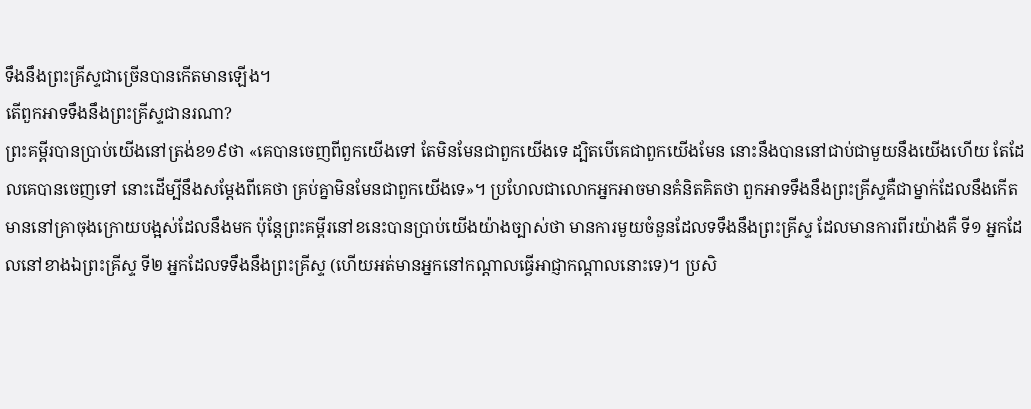ទឹងនឹងព្រះគ្រីស្ទជាច្រើនបានកើតមានឡើង។
តើពួកអាទទឹងនឹងព្រះគ្រីស្ទជានរណា?
ព្រះគម្ពីរបានប្រាប់យើងនៅត្រង់ខ១៩ថា «គេបានចេញពីពួកយើងទៅ តែមិនមែនជាពួកយើងទេ ដ្បិតបើគេជាពួកយើងមែន នោះនឹងបាននៅជាប់ជាមួយនឹងយើងហើយ តែដែលគេបានចេញទៅ នោះដើម្បីនឹងសម្ដែងពីគេថា គ្រប់គ្នាមិនមែនជាពួកយើងទេ»។ ប្រហែលជាលោកអ្នកអាចមានគំនិតគិតថា ពួកអាទទឹងនឹងព្រះគ្រីស្ទគឺជាម្នាក់ដែលនឹងកើតមាននៅគ្រាចុងក្រោយបង្អស់ដែលនឹងមក ប៉ុន្តែព្រះគម្ពីរនៅខនេះបានប្រាប់យើងយ៉ាងច្បាស់ថា មានការមួយចំនួនដែលទទឹងនឹងព្រះគ្រីស្ទ ដែលមានការពីរយ៉ាងគឺ ទី១ អ្នកដែលនៅខាងឯព្រះគ្រីស្ទ ទី២ អ្នកដែលទទឹងនឹងព្រះគ្រីស្ទ (ហើយអត់មានអ្នកនៅកណ្តាលធ្វើអាជ្ញាកណ្តាលនោះទេ)។ ប្រសិ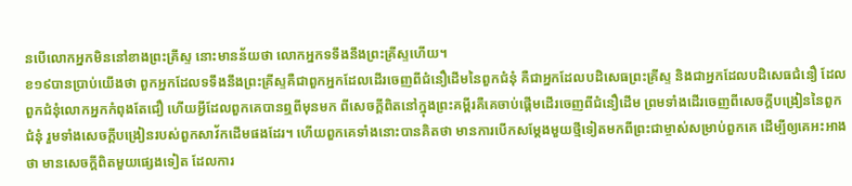នបើលោកអ្នកមិននៅខាងព្រះគ្រីស្ទ នោះមានន័យថា លោកអ្នកទទឹងនឹងព្រះគ្រីស្ទហើយ។
ខ១៩បានប្រាប់យើងថា ពួកអ្នកដែលទទឹងនឹងព្រះគ្រីស្ទគឺជាពួកអ្នកដែលដើរចេញពីជំនឿដើមនៃពួកជំនុំ គឺជាអ្នកដែលបដិសេធព្រះគ្រីស្ទ និងជាអ្នកដែលបដិសេធជំនឿ ដែលពួកជំនុំលោកអ្នកកំពុងតែជឿ ហើយអ្វីដែលពួកគេបានឮពីមុនមក ពីសេចក្តីពិតនៅក្នុងព្រះគម្ពីរគឺគេចាប់ផ្តើមដើរចេញពីជំនឿដើម ព្រមទាំងដើរចេញពីសេចក្តីបង្រៀននៃពួកជំនុំ រួមទាំងសេចក្តីបង្រៀនរបស់ពួកសាវ័កដើមផងដែរ។ ហើយពួកគេទាំងនោះបានគិតថា មានការបើកសម្ដែងមួយថ្មីទៀតមកពីព្រះជាម្ចាស់សម្រាប់ពួកគេ ដើម្បីឲ្យគេអះអាងថា មានសេចក្តីពិតមួយផ្សេងទៀត ដែលការ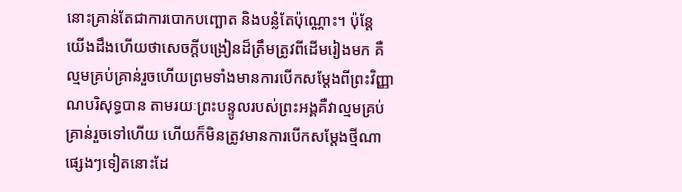នោះគ្រាន់តែជាការបោកបញ្ឆោត និងបន្លំតែប៉ុណ្ណោះ។ ប៉ុន្តែ យើងដឹងហើយថាសេចក្តីបង្រៀនដ៏ត្រឹមត្រូវពីដើមរៀងមក គឺល្មមគ្រប់គ្រាន់រួចហើយព្រមទាំងមានការបើកសម្ដែងពីព្រះវិញ្ញាណបរិសុទ្ធបាន តាមរយៈព្រះបន្ទូលរបស់ព្រះអង្គគឺវាល្មមគ្រប់គ្រាន់រួចទៅហើយ ហើយក៏មិនត្រូវមានការបើកសម្ដែងថ្មីណាផ្សេងៗទៀតនោះដែ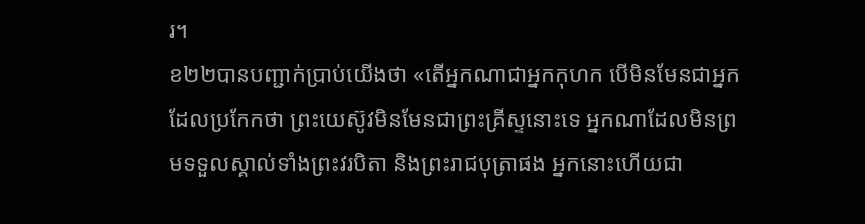រ។
ខ២២បានបញ្ជាក់ប្រាប់យើងថា «តើអ្នកណាជាអ្នកកុហក បើមិនមែនជាអ្នកដែលប្រកែកថា ព្រះយេស៊ូវមិនមែនជាព្រះគ្រីស្ទនោះទេ អ្នកណាដែលមិនព្រមទទួលស្គាល់ទាំងព្រះវរបិតា និងព្រះរាជបុត្រាផង អ្នកនោះហើយជា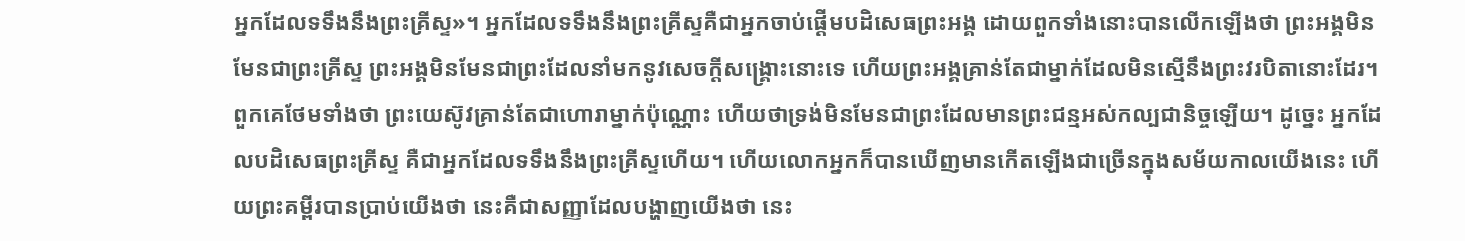អ្នកដែលទទឹងនឹងព្រះគ្រីស្ទ»។ អ្នកដែលទទឹងនឹងព្រះគ្រីស្ទគឺជាអ្នកចាប់ផ្តើមបដិសេធព្រះអង្គ ដោយពួកទាំងនោះបានលើកឡើងថា ព្រះអង្គមិនមែនជាព្រះគ្រីស្ទ ព្រះអង្គមិនមែនជាព្រះដែលនាំមកនូវសេចក្តីសង្គ្រោះនោះទេ ហើយព្រះអង្គគ្រាន់តែជាម្នាក់ដែលមិនស្មើនឹងព្រះវរបិតានោះដែរ។ ពួកគេថែមទាំងថា ព្រះយេស៊ូវគ្រាន់តែជាហោរាម្នាក់ប៉ុណ្ណោះ ហើយថាទ្រង់មិនមែនជាព្រះដែលមានព្រះជន្មអស់កល្បជានិច្ចឡើយ។ ដូច្នេះ អ្នកដែលបដិសេធព្រះគ្រីស្ទ គឺជាអ្នកដែលទទឹងនឹងព្រះគ្រីស្ទហើយ។ ហើយលោកអ្នកក៏បានឃើញមានកើតឡើងជាច្រើនក្នុងសម័យកាលយើងនេះ ហើយព្រះគម្ពីរបានប្រាប់យើងថា នេះគឺជាសញ្ញាដែលបង្ហាញយើងថា នេះ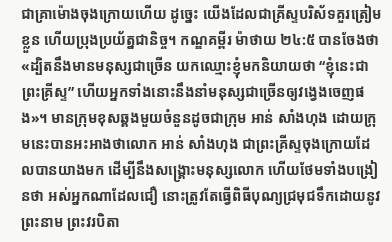ជាគ្រាម៉ោងចុងក្រោយហើយ ដូច្នេះ យើងដែលជាគ្រីស្ទបរិស័ទគួរត្រៀមខ្លួន ហើយប្រុងប្រយ័ត្នជានិច្ច។ កណ្ឌគម្ពីរ ម៉ាថាយ ២៤:៥ បានចែងថា «ដ្បិតនឹងមានមនុស្សជាច្រើន យកឈ្មោះខ្ញុំមកនិយាយថា “ខ្ញុំនេះជាព្រះគ្រីស្ទ” ហើយអ្នកទាំងនោះនឹងនាំមនុស្សជាច្រើនឲ្យវង្វេងចេញផង»។ មានក្រុមខុសឆ្គងមួយចំនួនដូចជាក្រុម អាន់ សាំងហុង ដោយក្រុមនេះបានអះអាងថាលោក អាន់ សាំងហុង ជាព្រះគ្រីស្ទចុងក្រោយដែលបានយាងមក ដើម្បីនឹងសង្គ្រោះមនុស្សលោក ហើយថែមទាំងបង្រៀនថា អស់អ្នកណាដែលជឿ នោះត្រូវតែធ្វើពិធីបុណ្យជ្រមុជទឹកដោយនូវ ព្រះនាម ព្រះវរបិតា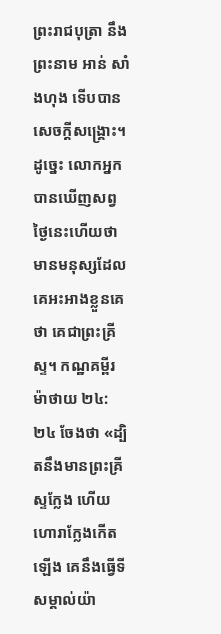ព្រះរាជបុត្រា នឹងព្រះនាម អាន់ សាំងហុង ទើបបានសេចក្តីសង្គ្រោះ។
ដូច្នេះ លោកអ្នកបានឃើញសព្វថ្ងៃនេះហើយថា មានមនុស្សដែលគេអះអាងខ្លួនគេថា គេជាព្រះគ្រីស្ទ។ កណ្ឋគម្ពីរ ម៉ាថាយ ២៤:២៤ ចែងថា «ដ្បិតនឹងមានព្រះគ្រីស្ទក្លែង ហើយហោរាក្លែងកើតឡើង គេនឹងធ្វើទីសម្គាល់យ៉ា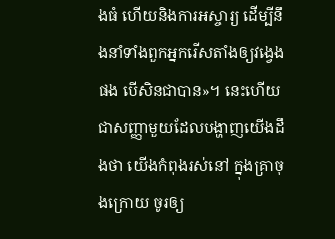ងធំ ហើយនិងការអស្ចារ្យ ដើម្បីនឹងនាំទាំងពួកអ្នករើសតាំងឲ្យវង្វេងផង បើសិនជាបាន»។ នេះហើយជាសញ្ញាមួយដែលបង្ហាញយើងដឹងថា យើងកំពុងរស់នៅ ក្នុងគ្រាចុងក្រោយ ចូរឲ្យ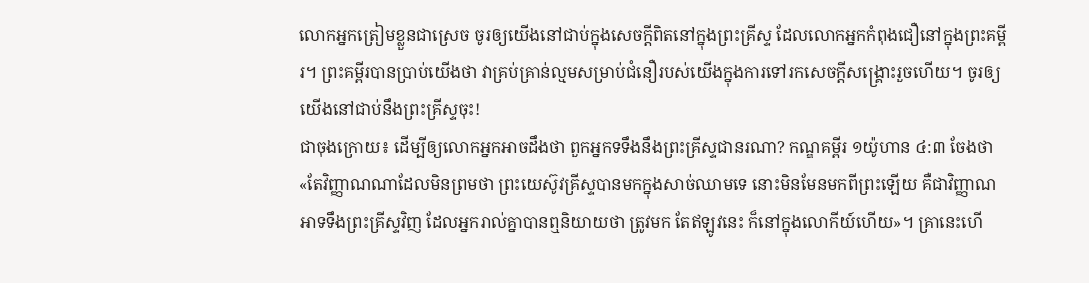លោកអ្នកត្រៀមខ្លួនជាស្រេច ចូរឲ្យយើងនៅជាប់ក្នុងសេចក្តីពិតនៅក្នុងព្រះគ្រីស្ទ ដែលលោកអ្នកកំពុងជឿនៅក្នុងព្រះគម្ពីរ។ ព្រះគម្ពីរបានប្រាប់យើងថា វាគ្រប់គ្រាន់ល្មមសម្រាប់ជំនឿរបស់យើងក្នុងការទៅរកសេចក្តីសង្គ្រោះរួចហើយ។ ចូរឲ្យយើងនៅជាប់នឹងព្រះគ្រីស្ទចុះ!
ជាចុងក្រោយ៖ ដើម្បីឲ្យលោកអ្នកអាចដឹងថា ពួកអ្នកទទឹងនឹងព្រះគ្រីស្ទជានរណា? កណ្ឌគម្ពីរ ១យ៉ូហាន ៤:៣ ចែងថា «តែវិញ្ញាណណាដែលមិនព្រមថា ព្រះយេស៊ូវគ្រីស្ទបានមកក្នុងសាច់ឈាមទេ នោះមិនមែនមកពីព្រះឡើយ គឺជាវិញ្ញាណអាទទឹងព្រះគ្រីស្ទវិញ ដែលអ្នករាល់គ្នាបានឮនិយាយថា ត្រូវមក តែឥឡូវនេះ ក៏នៅក្នុងលោកីយ៍ហើយ»។ គ្រានេះហើ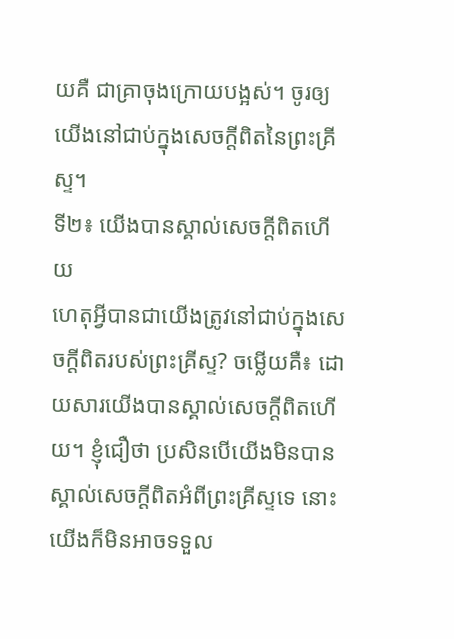យគឺ ជាគ្រាចុងក្រោយបង្អស់។ ចូរឲ្យយើងនៅជាប់ក្នុងសេចក្តីពិតនៃព្រះគ្រីស្ទ។
ទី២៖ យើងបានស្គាល់សេចក្តីពិតហើយ
ហេតុអ្វីបានជាយើងត្រូវនៅជាប់ក្នុងសេចក្តីពិតរបស់ព្រះគ្រីស្ទ? ចម្លើយគឺ៖ ដោយសារយើងបានស្គាល់សេចក្តីពិតហើយ។ ខ្ញុំជឿថា ប្រសិនបើយើងមិនបានស្គាល់សេចក្តីពិតអំពីព្រះគ្រីស្ទទេ នោះយើងក៏មិនអាចទទួល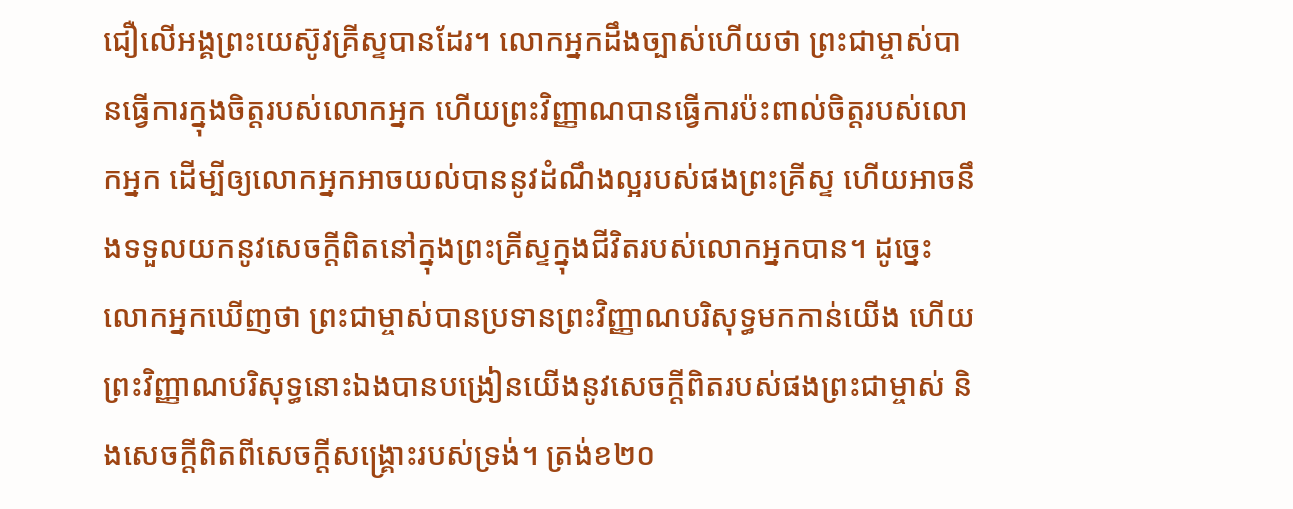ជឿលើអង្គព្រះយេស៊ូវគ្រីស្ទបានដែរ។ លោកអ្នកដឹងច្បាស់ហើយថា ព្រះជាម្ចាស់បានធ្វើការក្នុងចិត្តរបស់លោកអ្នក ហើយព្រះវិញ្ញាណបានធ្វើការប៉ះពាល់ចិត្តរបស់លោកអ្នក ដើម្បីឲ្យលោកអ្នកអាចយល់បាននូវដំណឹងល្អរបស់ផងព្រះគ្រីស្ទ ហើយអាចនឹងទទួលយកនូវសេចក្តីពិតនៅក្នុងព្រះគ្រីស្ទក្នុងជីវិតរបស់លោកអ្នកបាន។ ដូច្នេះ លោកអ្នកឃើញថា ព្រះជាម្ចាស់បានប្រទានព្រះវិញ្ញាណបរិសុទ្ធមកកាន់យើង ហើយព្រះវិញ្ញាណបរិសុទ្ធនោះឯងបានបង្រៀនយើងនូវសេចក្តីពិតរបស់ផងព្រះជាម្ចាស់ និងសេចក្តីពិតពីសេចក្តីសង្គ្រោះរបស់ទ្រង់។ ត្រង់ខ២០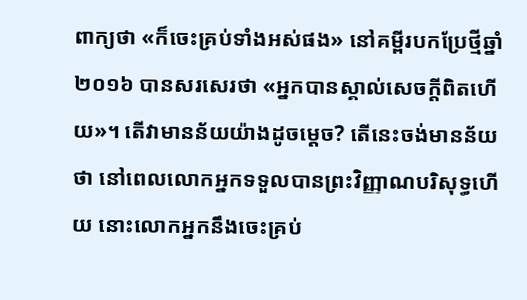ពាក្យថា «ក៏ចេះគ្រប់ទាំងអស់ផង» នៅគម្ពីរបកប្រែថ្មីឆ្នាំ២០១៦ បានសរសេរថា «អ្នកបានស្គាល់សេចក្ដីពិតហើយ»។ តើវាមានន័យយ៉ាងដូចម្តេច? តើនេះចង់មានន័យថា នៅពេលលោកអ្នកទទួលបានព្រះវិញ្ញាណបរិសុទ្ធហើយ នោះលោកអ្នកនឹងចេះគ្រប់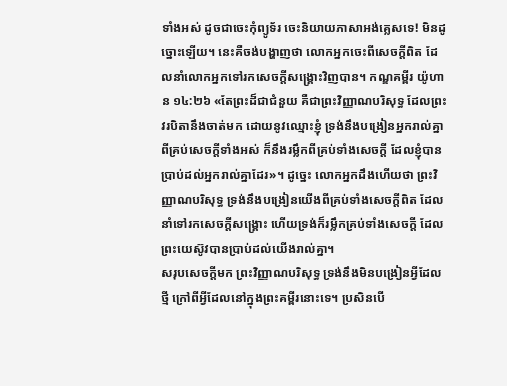ទាំងអស់ ដូចជាចេះកុំព្យូទ័រ ចេះនិយាយភាសាអង់គ្លេសទេ! មិនដូច្នោះឡើយ។ នេះគឺចង់បង្ហាញថា លោកអ្នកចេះពីសេចក្តីពិត ដែលនាំលោកអ្នកទៅរកសេចក្តីសង្គ្រោះវិញបាន។ កណ្ឌគម្ពីរ យ៉ូហាន ១៤:២៦ «តែព្រះដ៏ជាជំនួយ គឺជាព្រះវិញ្ញាណបរិសុទ្ធ ដែលព្រះវរបិតានឹងចាត់មក ដោយនូវឈ្មោះខ្ញុំ ទ្រង់នឹងបង្រៀនអ្នករាល់គ្នា ពីគ្រប់សេចក្ដីទាំងអស់ ក៏នឹងរម្លឹកពីគ្រប់ទាំងសេចក្ដី ដែលខ្ញុំបានប្រាប់ដល់អ្នករាល់គ្នាដែរ»។ ដូច្នេះ លោកអ្នកដឹងហើយថា ព្រះវិញ្ញាណបរិសុទ្ធ ទ្រង់នឹងបង្រៀនយើងពីគ្រប់ទាំងសេចក្តីពិត ដែលនាំទៅរកសេចក្តីសង្គ្រោះ ហើយទ្រង់ក៏រម្លឹកគ្រប់ទាំងសេចក្តី ដែលព្រះយេស៊ូវបានប្រាប់ដល់យើងរាល់គ្នា។
សរុបសេចក្តីមក ព្រះវិញ្ញាណបរិសុទ្ធ ទ្រង់នឹងមិនបង្រៀនអ្វីដែលថ្មី ក្រៅពីអ្វីដែលនៅក្នុងព្រះគម្ពីរនោះទេ។ ប្រសិនបើ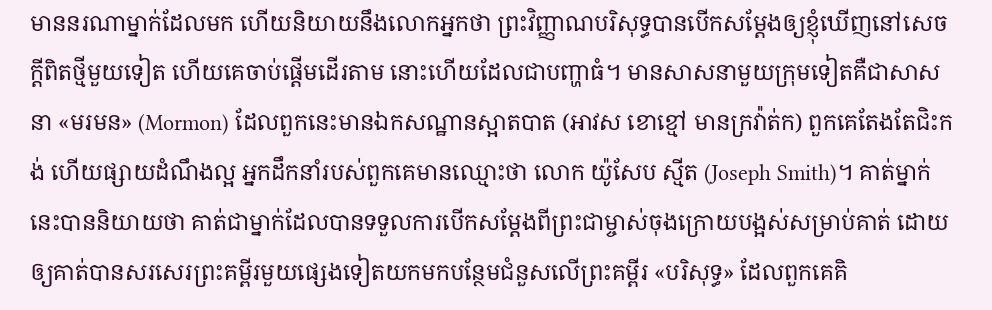មាននរណាម្នាក់ដែលមក ហើយនិយាយនឹងលោកអ្នកថា ព្រះវិញ្ញាណបរិសុទ្ធបានបើកសម្ដែងឲ្យខ្ញុំឃើញនៅសេចក្តីពិតថ្មីមួយទៀត ហើយគេចាប់ផ្ដើមដើរតាម នោះហើយដែលជាបញ្ហាធំ។ មានសាសនាមួយក្រុមទៀតគឺជាសាសនា «មរមន» (Mormon) ដែលពួកនេះមានឯកសណ្ឋានស្អាតបាត (អាវស ខោខ្មៅ មានក្រវ៉ាត់ក) ពួកគេតែងតែជិះកង់ ហើយផ្សាយដំណឹងល្អ អ្នកដឹកនាំរបស់ពួកគេមានឈ្មោះថា លោក យ៉ូសែប ស្មីត (Joseph Smith)។ គាត់ម្នាក់នេះបាននិយាយថា គាត់ជាម្នាក់ដែលបានទទួលការបើកសម្ដែងពីព្រះជាម្ចាស់ចុងក្រោយបង្អស់សម្រាប់គាត់ ដោយឲ្យគាត់បានសរសេរព្រះគម្ពីរមួយផ្សេងទៀតយកមកបន្ថែមជំនួសលើព្រះគម្ពីរ «បរិសុទ្ធ» ដែលពួកគេគិ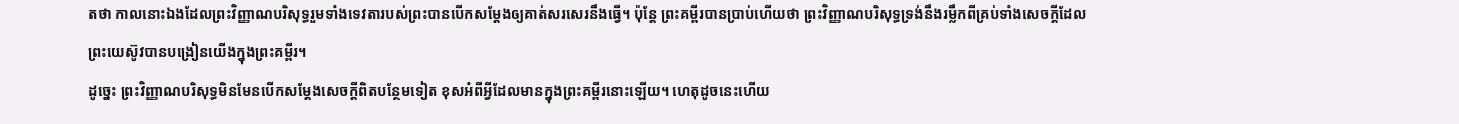តថា កាលនោះឯងដែលព្រះវិញ្ញាណបរិសុទ្ធរួមទាំងទេវតារបស់ព្រះបានបើកសម្ដែងឲ្យគាត់សរសេរនឹងធ្វើ។ ប៉ុន្តែ ព្រះគម្ពីរបានប្រាប់ហើយថា ព្រះវិញ្ញាណបរិសុទ្ធទ្រង់នឹងរម្លឹកពីគ្រប់ទាំងសេចក្តីដែលព្រះយេស៊ូវបានបង្រៀនយើងក្នុងព្រះគម្ពីរ។
ដូច្នេះ ព្រះវិញ្ញាណបរិសុទ្ធមិនមែនបើកសម្ដែងសេចក្តីពិតបន្ថែមទៀត ខុសអំពីអ្វីដែលមានក្នុងព្រះគម្ពីរនោះឡើយ។ ហេតុដូចនេះហើយ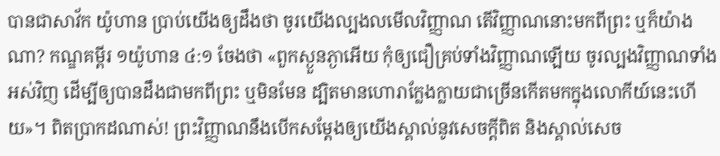បានជាសាវ័ក យ៉ូហាន ប្រាប់យើងឲ្យដឹងថា ចូរយើងល្បងលមើលវិញ្ញាណ តើវិញ្ញាណនោះមកពីព្រះ ឬក៏យ៉ាងណា? កណ្ឌគម្ពីរ ១យ៉ូហាន ៤:១ ចែងថា «ពួកស្ងួនភ្ងាអើយ កុំឲ្យជឿគ្រប់ទាំងវិញ្ញាណឡើយ ចូរល្បងវិញ្ញាណទាំងអស់វិញ ដើម្បីឲ្យបានដឹងជាមកពីព្រះ ឬមិនមែន ដ្បិតមានហោរាក្លែងក្លាយជាច្រើនកើតមកក្នុងលោកីយ៍នេះហើយ»។ ពិតប្រាកដណាស់! ព្រះវិញ្ញាណនឹងបើកសម្ដែងឲ្យយើងស្គាល់នូវសេចក្តីពិត និងស្គាល់សេច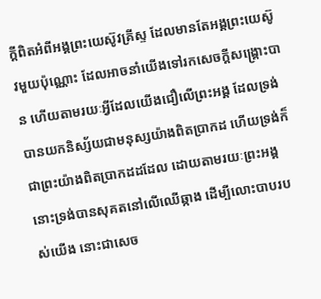ក្តីពិតអំពីអង្គព្រះយេស៊ូវគ្រីស្ទ ដែលមានតែអង្គព្រះយេស៊ូវមួយប៉ុណ្ណោះ ដែលអាចនាំយើងទៅរកសេចក្តីសង្គ្រោះបាន ហើយតាមរយៈអ្វីដែលយើងជឿលើព្រះអង្គ ដែលទ្រង់បានយកនិស្ស័យជាមនុស្សយ៉ាងពិតប្រាកដ ហើយទ្រង់ក៏ជាព្រះយ៉ាងពិតប្រាកដដដែល ដោយតាមរយៈព្រះអង្គ នោះទ្រង់បានសុគតនៅលើឈើឆ្កាង ដើម្បីលោះបាបរបស់យើង នោះជាសេច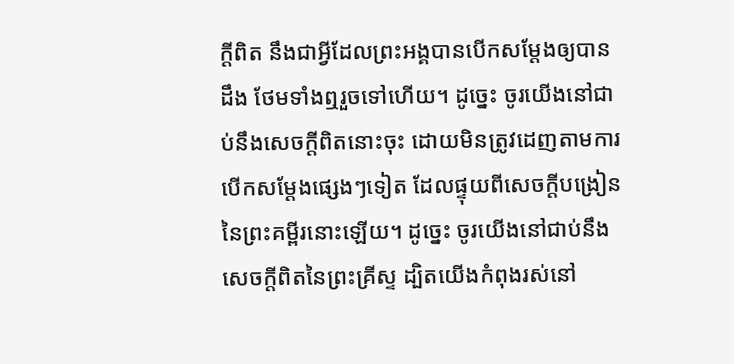ក្តីពិត នឹងជាអ្វីដែលព្រះអង្គបានបើកសម្ដែងឲ្យបានដឹង ថែមទាំងឮរួចទៅហើយ។ ដូច្នេះ ចូរយើងនៅជាប់នឹងសេចក្តីពិតនោះចុះ ដោយមិនត្រូវដេញតាមការបើកសម្ដែងផ្សេងៗទៀត ដែលផ្ទុយពីសេចក្តីបង្រៀននៃព្រះគម្ពីរនោះឡើយ។ ដូច្នេះ ចូរយើងនៅជាប់នឹងសេចក្តីពិតនៃព្រះគ្រីស្ទ ដ្បិតយើងកំពុងរស់នៅ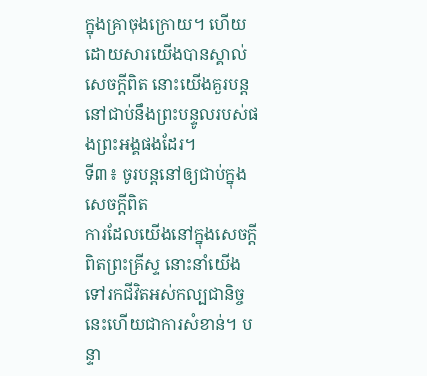ក្នុងគ្រាចុងក្រោយ។ ហើយដោយសារយើងបានស្គាល់សេចក្តីពិត នោះយើងគួរបន្តនៅជាប់នឹងព្រះបន្ទូលរបស់ផងព្រះអង្គផងដែរ។
ទី៣៖ ចូរបន្តនៅឲ្យជាប់ក្នុងសេចក្តីពិត
ការដែលយើងនៅក្នុងសេចក្តីពិតព្រះគ្រីស្ទ នោះនាំយើងទៅរកជីវិតអស់កល្បជានិច្ច នេះហើយជាការសំខាន់។ បន្ទា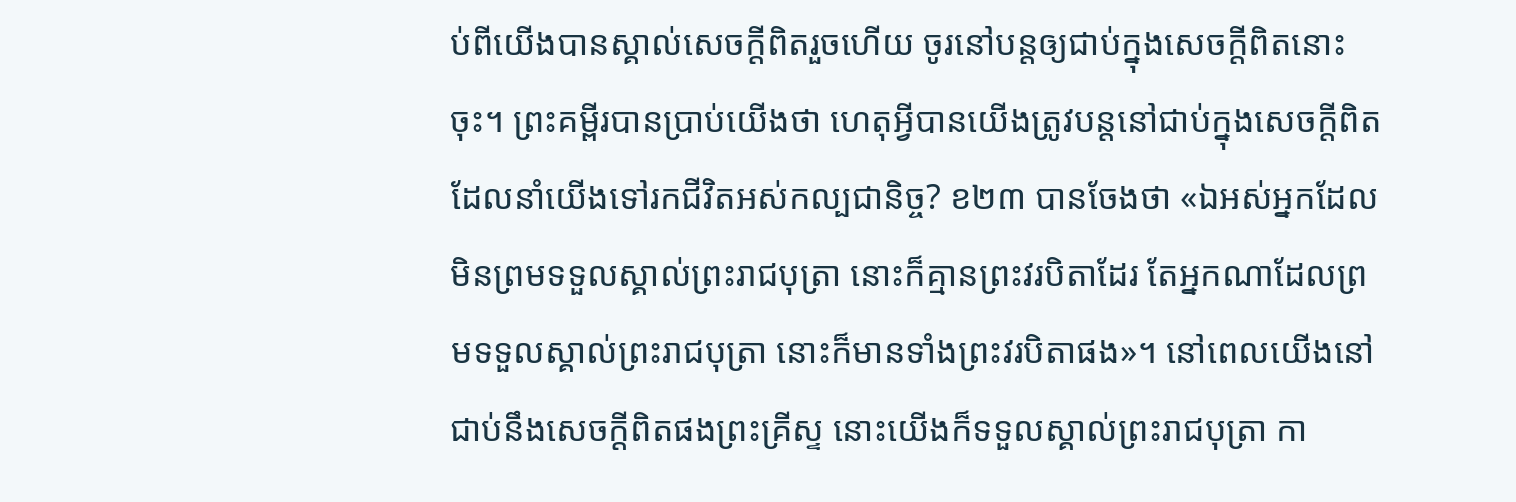ប់ពីយើងបានស្គាល់សេចក្តីពិតរួចហើយ ចូរនៅបន្តឲ្យជាប់ក្នុងសេចក្តីពិតនោះចុះ។ ព្រះគម្ពីរបានប្រាប់យើងថា ហេតុអ្វីបានយើងត្រូវបន្តនៅជាប់ក្នុងសេចក្តីពិត ដែលនាំយើងទៅរកជីវិតអស់កល្បជានិច្ច? ខ២៣ បានចែងថា «ឯអស់អ្នកដែលមិនព្រមទទួលស្គាល់ព្រះរាជបុត្រា នោះក៏គ្មានព្រះវរបិតាដែរ តែអ្នកណាដែលព្រមទទួលស្គាល់ព្រះរាជបុត្រា នោះក៏មានទាំងព្រះវរបិតាផង»។ នៅពេលយើងនៅជាប់នឹងសេចក្តីពិតផងព្រះគ្រីស្ទ នោះយើងក៏ទទួលស្គាល់ព្រះរាជបុត្រា កា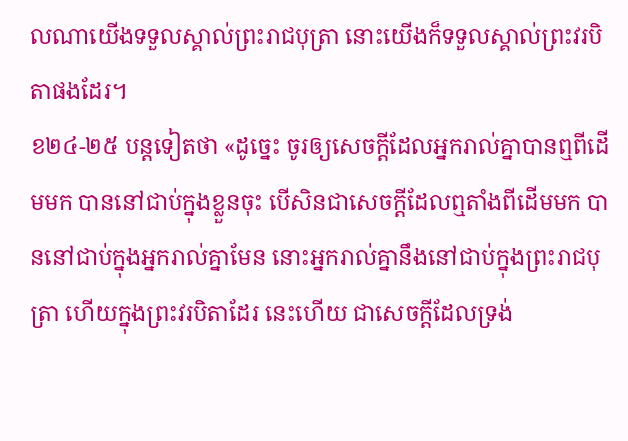លណាយើងទទួលស្គាល់ព្រះរាជបុត្រា នោះយើងក៏ទទួលស្គាល់ព្រះវរបិតាផងដែរ។
ខ២៤-២៥ បន្តទៀតថា «ដូច្នេះ ចូរឲ្យសេចក្ដីដែលអ្នករាល់គ្នាបានឮពីដើមមក បាននៅជាប់ក្នុងខ្លួនចុះ បើសិនជាសេចក្ដីដែលឮតាំងពីដើមមក បាននៅជាប់ក្នុងអ្នករាល់គ្នាមែន នោះអ្នករាល់គ្នានឹងនៅជាប់ក្នុងព្រះរាជបុត្រា ហើយក្នុងព្រះវរបិតាដែរ នេះហើយ ជាសេចក្ដីដែលទ្រង់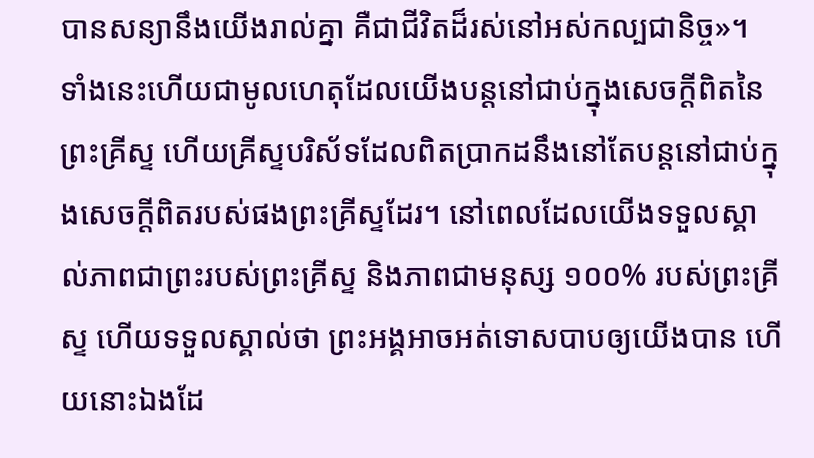បានសន្យានឹងយើងរាល់គ្នា គឺជាជីវិតដ៏រស់នៅអស់កល្បជានិច្ច»។ ទាំងនេះហើយជាមូលហេតុដែលយើងបន្តនៅជាប់ក្នុងសេចក្តីពិតនៃព្រះគ្រីស្ទ ហើយគ្រីស្ទបរិស័ទដែលពិតប្រាកដនឹងនៅតែបន្តនៅជាប់ក្នុងសេចក្តីពិតរបស់ផងព្រះគ្រីស្ទដែរ។ នៅពេលដែលយើងទទួលស្គាល់ភាពជាព្រះរបស់ព្រះគ្រីស្ទ និងភាពជាមនុស្ស ១០០% របស់ព្រះគ្រីស្ទ ហើយទទួលស្គាល់ថា ព្រះអង្គអាចអត់ទោសបាបឲ្យយើងបាន ហើយនោះឯងដែ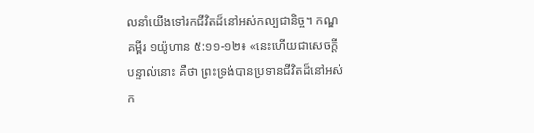លនាំយើងទៅរកជីវិតដ៏នៅអស់កល្បជានិច្ច។ កណ្ឌគម្ពីរ ១យ៉ូហាន ៥:១១-១២៖ «នេះហើយជាសេចក្ដីបន្ទាល់នោះ គឺថា ព្រះទ្រង់បានប្រទានជីវិតដ៏នៅអស់ក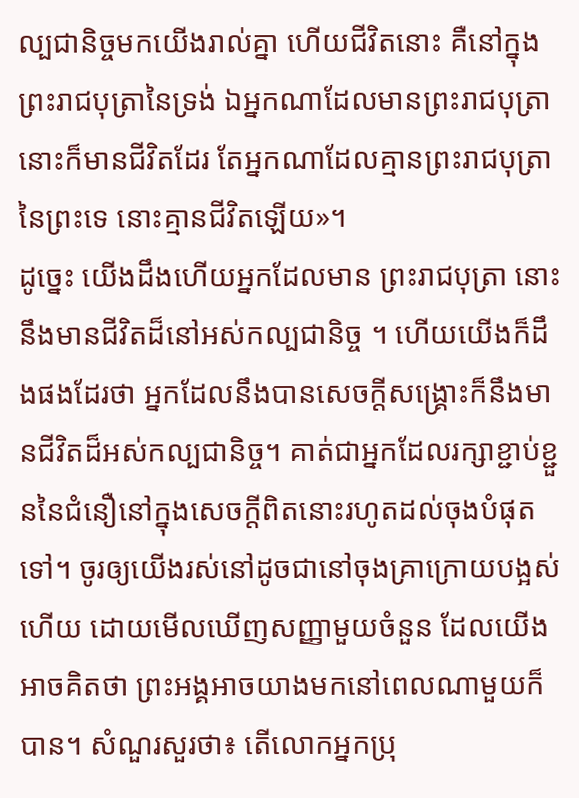ល្បជានិច្ចមកយើងរាល់គ្នា ហើយជីវិតនោះ គឺនៅក្នុងព្រះរាជបុត្រានៃទ្រង់ ឯអ្នកណាដែលមានព្រះរាជបុត្រា នោះក៏មានជីវិតដែរ តែអ្នកណាដែលគ្មានព្រះរាជបុត្រានៃព្រះទេ នោះគ្មានជីវិតឡើយ»។
ដូច្នេះ យើងដឹងហើយអ្នកដែលមាន ព្រះរាជបុត្រា នោះនឹងមានជីវិតដ៏នៅអស់កល្បជានិច្ច ។ ហើយយើងក៏ដឹងផងដែរថា អ្នកដែលនឹងបានសេចក្តីសង្គ្រោះក៏នឹងមានជីវិតដ៏អស់កល្បជានិច្ច។ គាត់ជាអ្នកដែលរក្សាខ្ជាប់ខ្ជួននៃជំនឿនៅក្នុងសេចក្តីពិតនោះរហូតដល់ចុងបំផុតទៅ។ ចូរឲ្យយើងរស់នៅដូចជានៅចុងគ្រាក្រោយបង្អស់ហើយ ដោយមើលឃើញសញ្ញាមួយចំនួន ដែលយើងអាចគិតថា ព្រះអង្គអាចយាងមកនៅពេលណាមួយក៏បាន។ សំណួរសួរថា៖ តើលោកអ្នកប្រុ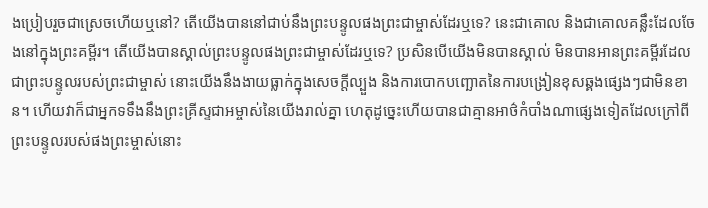ងប្រៀបរួចជាស្រេចហើយឬនៅ? តើយើងបាននៅជាប់នឹងព្រះបន្ទូលផងព្រះជាម្ចាស់ដែរឬទេ? នេះជាគោល និងជាគោលគន្លឹះដែលចែងនៅក្នុងព្រះគម្ពីរ។ តើយើងបានស្គាល់ព្រះបន្ទូលផងព្រះជាម្ចាស់ដែរឬទេ? ប្រសិនបើយើងមិនបានស្គាល់ មិនបានអានព្រះគម្ពីរដែលជាព្រះបន្ទូលរបស់ព្រះជាម្ចាស់ នោះយើងនឹងងាយធ្លាក់ក្នុងសេចក្តីល្បួង និងការបោកបញ្ឆោតនៃការបង្រៀនខុសឆ្គងផ្សេងៗជាមិនខាន។ ហើយវាក៏ជាអ្នកទទឹងនឹងព្រះគ្រីស្ទជាអម្ចាស់នៃយើងរាល់គ្នា ហេតុដូច្នេះហើយបានជាគ្មានអាថ៌កំបាំងណាផ្សេងទៀតដែលក្រៅពីព្រះបន្ទូលរបស់ផងព្រះម្ចាស់នោះ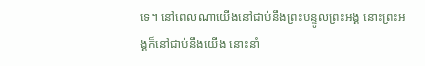ទេ។ នៅពេលណាយើងនៅជាប់នឹងព្រះបន្ទូលព្រះអង្គ នោះព្រះអង្គក៏នៅជាប់នឹងយើង នោះនាំ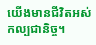យើងមានជីវិតអស់កល្បជានិច្ច។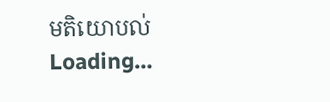មតិយោបល់
Loading…